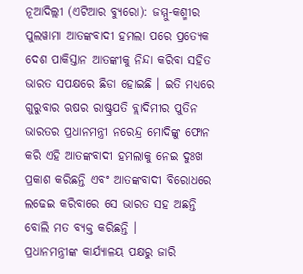ନୂଆଦିଲ୍ଲୀ (ଏଟିଆର ବ୍ୟୁରୋ): ଜମ୍ମୁ-କଶ୍ମୀର ପୁଲୱାମା ଆତଙ୍କବାଦୀ ହମଲା ପରେ ପ୍ରତ୍ୟେକ ଦେଶ ପାକିସ୍ତାନ ଆତଙ୍କୀକୁ ନିନ୍ଦା କରିବା ସହିତ ଭାରତ ସପକ୍ଷରେ ଛିଡା ହୋଇଛି । ଇତି ମଧ୍ୟରେ ଗୁରୁବାର ଋଷର ରାଷ୍ଟ୍ରପତି ବ୍ଲାଦିମୀର ପୁତିନ ଭାରତର ପ୍ରଧାନମନ୍ତ୍ରୀ ନରେନ୍ଦ୍ର ମୋଦିଙ୍କୁ ଫୋନ କରି ଏହି ଆତଙ୍କବାଦୀ ହମଲାକୁ ନେଇ ଦୁଃଖ ପ୍ରକାଶ କରିଛନ୍ତି ଏବଂ ଆତଙ୍କବାଦୀ ବିରୋଧରେ ଲଢେଇ କରିବାରେ ସେ ଭାରତ ସହ ଅଛନ୍ତି ବୋଲି ମତ ବ୍ୟକ୍ତ କରିଛନ୍ତି ।
ପ୍ରଧାନମନ୍ତ୍ରୀଙ୍କ କାର୍ଯ୍ୟାଳୟ ପକ୍ଷରୁ ଜାରି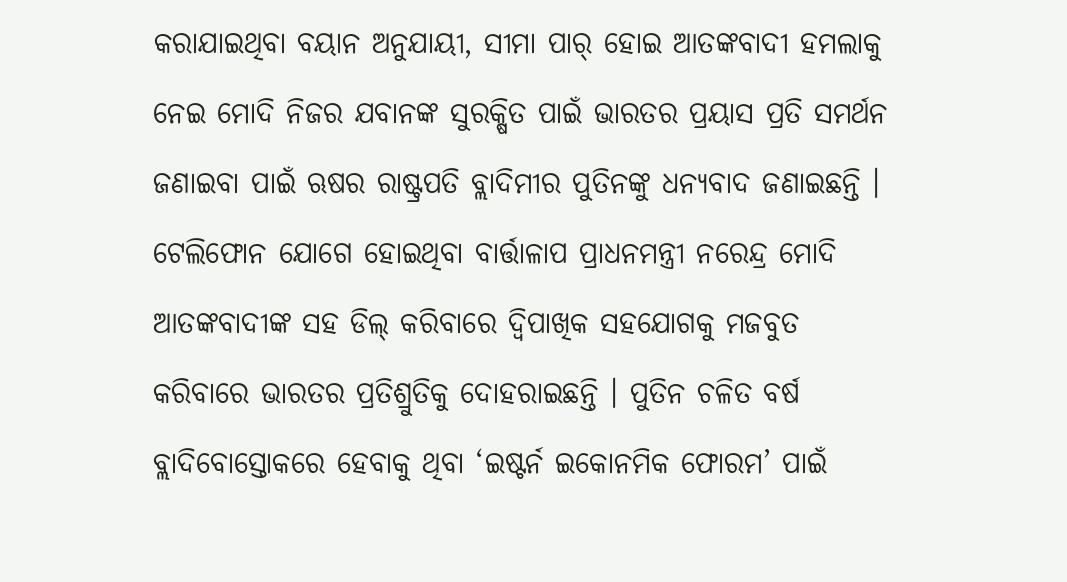କରାଯାଇଥିବା ବୟାନ ଅନୁଯାୟୀ, ସୀମା ପାର୍ ହୋଇ ଆତଙ୍କବାଦୀ ହମଲାକୁ ନେଇ ମୋଦି ନିଜର ଯବାନଙ୍କ ସୁରକ୍ଷିତ ପାଇଁ ଭାରତର ପ୍ରୟାସ ପ୍ରତି ସମର୍ଥନ ଜଣାଇବା ପାଇଁ ଋଷର ରାଷ୍ଟ୍ରପତି ବ୍ଲାଦିମୀର ପୁତିନଙ୍କୁ ଧନ୍ୟବାଦ ଜଣାଇଛନ୍ତି ।
ଟେଲିଫୋନ ଯୋଗେ ହୋଇଥିବା ବାର୍ତ୍ତାଳାପ ପ୍ରାଧନମନ୍ତ୍ରୀ ନରେନ୍ଦ୍ର ମୋଦି ଆତଙ୍କବାଦୀଙ୍କ ସହ ଡିଲ୍ କରିବାରେ ଦ୍ୱିପାଖିକ ସହଯୋଗକୁ ମଜବୁତ କରିବାରେ ଭାରତର ପ୍ରତିଶ୍ରୁତିକୁ ଦୋହରାଇଛନ୍ତି । ପୁତିନ ଚଳିତ ବର୍ଷ ବ୍ଲାଦିବୋସ୍ତୋକରେ ହେବାକୁ ଥିବା ‘ଇଷ୍ଟର୍ନ ଇକୋନମିକ ଫୋରମ’ ପାଇଁ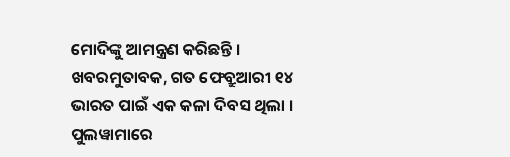ମୋଦିଙ୍କୁ ଆମନ୍ତ୍ରଣ କରିଛନ୍ତି ।
ଖବରମୁତାବକ, ଗତ ଫେବ୍ରୁଆରୀ ୧୪ ଭାରତ ପାଇଁ ଏକ କଳା ଦିବସ ଥିଲା । ପୁଲୱାମାରେ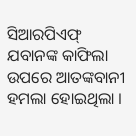ସିଆରପିଏଫ୍ ଯବାନଙ୍କ କାଫିଲା ଉପରେ ଆତଙ୍କବାନୀ ହମଲା ହୋଇଥିଲା ।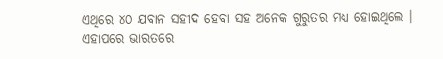ଏଥିରେ ୪୦ ଯବାନ ସହୀଦ ହେବା ସହ ଅନେକ ଗୁରୁତର ମଧ୍ୟ ହୋଇଥିଲେ । ଏହାପରେ ଭାରତରେ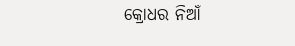କ୍ରୋଧର ନିଆଁ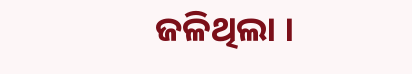ଜଳିଥିଲା ।